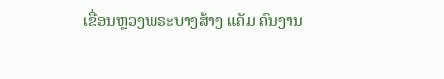ເຂື່ອນຫຼວງພຣະບາງສ້າງ ແຄັມ ຄົນງານ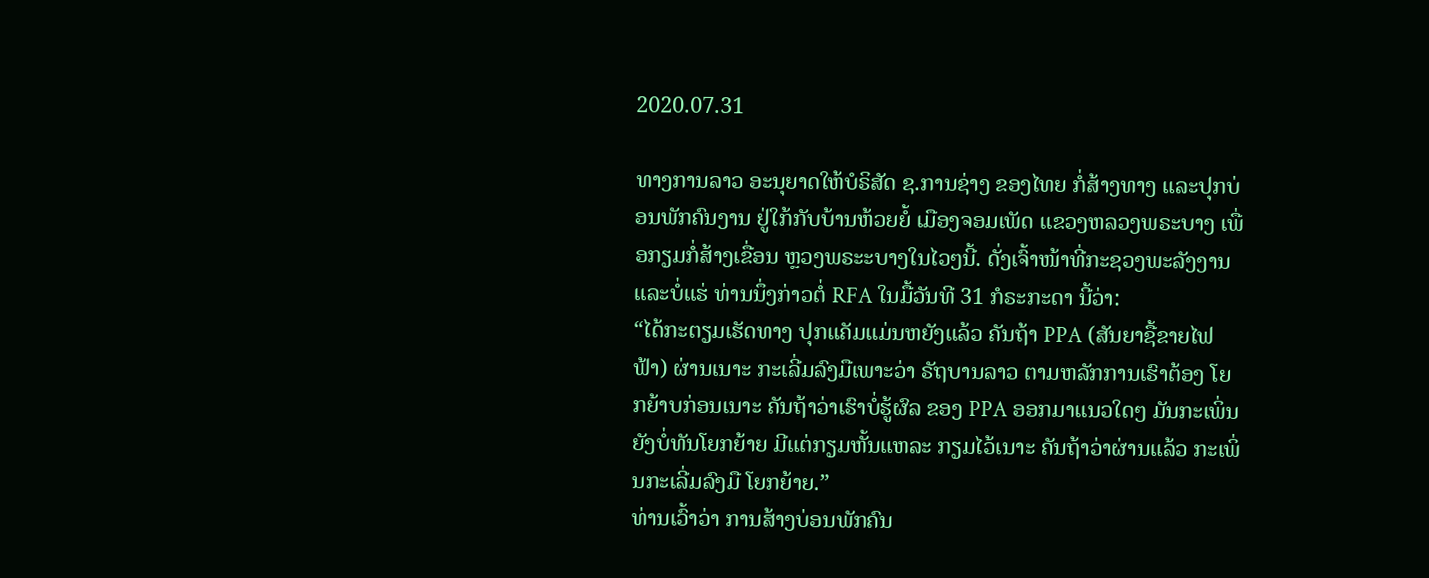2020.07.31

ທາງການລາວ ອະນຸຍາດໃຫ້ບໍຣິສັດ ຊ.ການຊ່າງ ຂອງໄທຍ ກໍ່ສ້າງທາງ ແລະປຸກບ່ອນພັກຄົນງານ ຢູ່ໃກ້ກັບບ້ານຫ້ວຍຍໍ້ ເມືອງຈອມເພັດ ແຂວງຫລວງພຣະບາງ ເພື່ອກຽມກໍ່ສ້າງເຂື່ອນ ຫຼວງພຣະະບາງໃນໄວໆນີ້. ດັ່ງເຈົ້າໜ້າທີ່ກະຊວງພະລັງງານ ແລະບໍ່ແຮ່ ທ່ານນຶ່ງກ່າວຕໍ່ RFA ໃນມື້ວັນທີ 31 ກໍຣະກະດາ ນີ້ວ່າ:
“ໄດ້ກະຕຽມເຮັດທາງ ປຸກແຄັມແມ່ນຫຍັງແລ້ວ ຄັນຖ້າ PPA (ສັນຍາຊື້ຂາຍໄຟຟ້າ) ຜ່ານເນາະ ກະເລີ່ມລົງມືເພາະວ່າ ຣັຖບານລາວ ຕາມຫລັກການເຮົາຕ້ອງ ໂຍກຍ້າບກ່ອນເນາະ ຄັນຖ້າວ່າເຮົາບໍ່ຮູ້ຜົລ ຂອງ PPA ອອກມາແນວໃດໆ ມັນກະເພິ່ນ ຍັງບໍ່ທັນໂຍກຍ້າຍ ມີແຕ່ກຽມຫັ້ນແຫລະ ກຽມໄວ້ເນາະ ຄັນຖ້າວ່າຜ່ານແລ້ວ ກະເພິ່ນກະເລີ່ມລົງມື ໂຍກຍ້າຍ.”
ທ່ານເວົ້າວ່າ ການສ້າງບ່ອນພັກຄົນ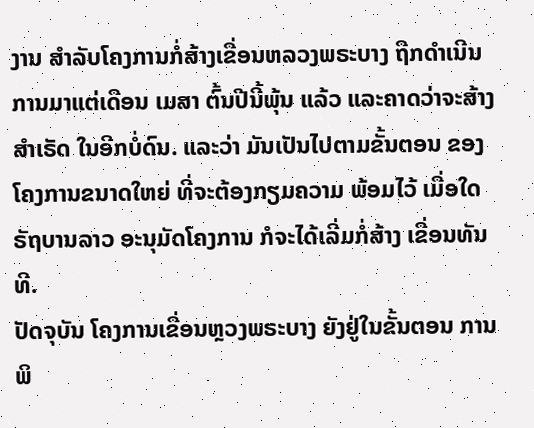ງານ ສໍາລັບໂຄງການກໍ່ສ້າງເຂື່ອນຫລວງພຣະບາງ ຖືກດໍາເນີນການມາແຕ່ເດືອນ ເມສາ ຕົ້ນປີນີ້ພຸ້ນ ແລ້ວ ແລະຄາດວ່າຈະສ້າງສໍາເຣັດ ໃນອີກບໍ່ດົນ. ແລະວ່າ ມັນເປັນໄປຕາມຂັ້ນຕອນ ຂອງໂຄງການຂນາດໃຫຍ່ ທີ່ຈະຕ້ອງກຽມຄວາມ ພ້ອມໄວ້ ເມື່ອໃດຣັຖບານລາວ ອະນຸມັດໂຄງການ ກໍຈະໄດ້ເລີ່ມກໍ່ສ້າງ ເຂື່ອນທັນທີ.
ປັດຈຸບັນ ໂຄງການເຂື່ອນຫຼວງພຣະບາງ ຍັງຢູ່ໃນຂັ້ນຕອນ ການພິ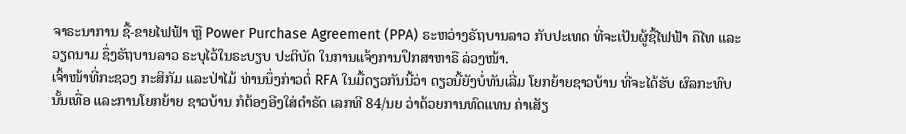ຈາຣະນາການ ຊື້-ຂາຍໄຟຟ້າ ຫຼື Power Purchase Agreement (PPA) ຣະຫວ່າງຣັຖບານລາວ ກັບປະເທດ ທີ່ຈະເປັນຜູ້ຊື້ໄຟຟ້າ ຄືໄທ ແລະ ວຽດນາມ ຊຶ່ງຣັຖບານລາວ ຣະບຸໄວ້ໃນຣະບຽບ ປະຕິບັດ ໃນການແຈ້ງການປຶກສາຫາຣື ລ່ວງໜ້າ.
ເຈົ້າໜ້າທີ່ກະຊວງ ກະສິກັມ ແລະປ່າໄມ້ ທ່ານນຶ່ງກ່າວຕໍ່ RFA ໃນມື້ດຽວກັນນີ້ວ່າ ດຽວນີ້ຍັງບໍ່ທັນເລີ່ມ ໂຍກຍ້າຍຊາວບ້ານ ທີ່ຈະໄດ້ຮັບ ຜົລກະທົບ ນັ້ນເທື່ອ ແລະການໂຍກຍ້າຍ ຊາວບ້ານ ກໍຕ້ອງອີງໃສ່ດໍາຣັດ ເລກທີ 84/ນຍ ວ່າດ້ວຍການທົດແທນ ຄ່າເສັຽ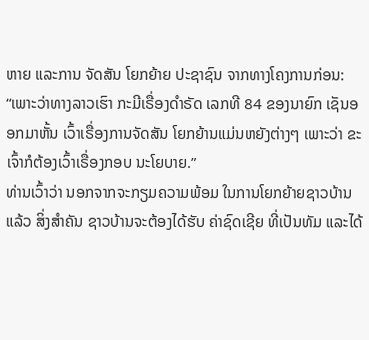ຫາຍ ແລະການ ຈັດສັນ ໂຍກຍ້າຍ ປະຊາຊົນ ຈາກທາງໂຄງການກ່ອນ:
“ເພາະວ່າທາງລາວເຮົາ ກະມີເຣື່ອງດໍາຣັດ ເລກທີ 84 ຂອງນາຍົກ ເຊັນອອກມາຫັ້ນ ເວົ້າເຣື່ອງການຈັດສັນ ໂຍກຍ້ານແມ່ນຫຍັງຕ່າງໆ ເພາະວ່າ ຂະເຈົ້າກໍຕ້ອງເວົ້າເຣື່ອງກອບ ນະໂຍບາຍ.”
ທ່ານເວົ້າວ່າ ນອກຈາກຈະກຽມຄວາມພ້ອມ ໃນການໂຍກຍ້າຍຊາວບ້ານແລ້ວ ສິ່ງສໍາຄັນ ຊາວບ້ານຈະຕ້ອງໄດ້ຮັບ ຄ່າຊົດເຊີຍ ທີ່ເປັນທັມ ແລະໄດ້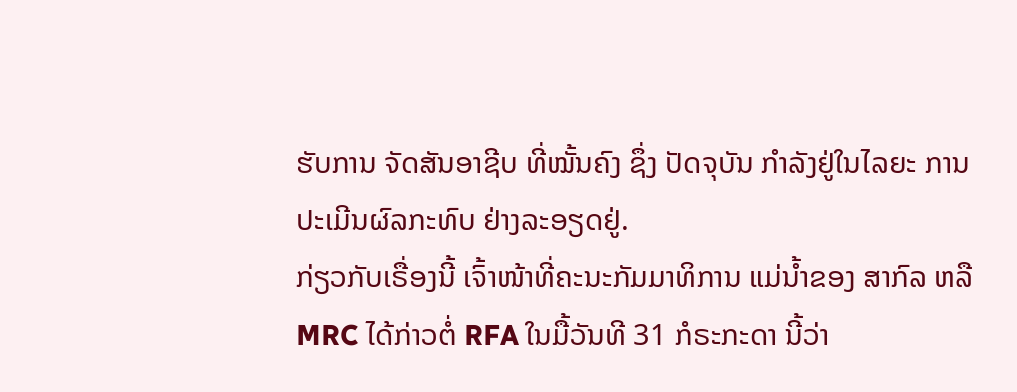ຮັບການ ຈັດສັນອາຊີບ ທີ່ໝັ້ນຄົງ ຊຶ່ງ ປັດຈຸບັນ ກໍາລັງຢູ່ໃນໄລຍະ ການປະເມີນຜົລກະທົບ ຢ່າງລະອຽດຢູ່.
ກ່ຽວກັບເຣື່ອງນີ້ ເຈົ້າໜ້າທີ່ຄະນະກັມມາທິການ ແມ່ນໍ້າຂອງ ສາກົລ ຫລື MRC ໄດ້ກ່າວຕໍ່ RFA ໃນມື້ວັນທີ 31 ກໍຣະກະດາ ນີ້ວ່າ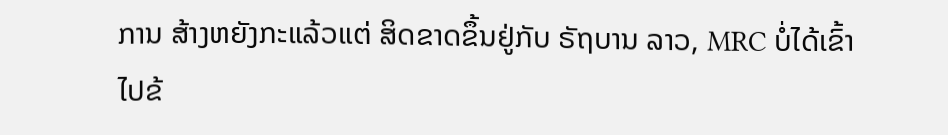ການ ສ້າງຫຍັງກະແລ້ວແຕ່ ສິດຂາດຂຶ້ນຢູ່ກັບ ຣັຖບານ ລາວ, MRC ບໍ່ໄດ້ເຂົ້າໄປຂ້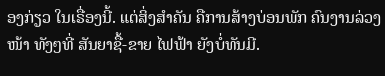ອງກ່ຽວ ໃນເຣື່ອງນີ້. ແຕ່ສິ່ງສໍາຄັນ ຄືການສ້າງບ່ອນພັກ ຄົນງານລ່ວງໜ້າ ທັງໆທີ່ ສັນຍາຊື້-ຂາຍ ໄຟຟ້າ ຍັງບໍ່ທັນມີ.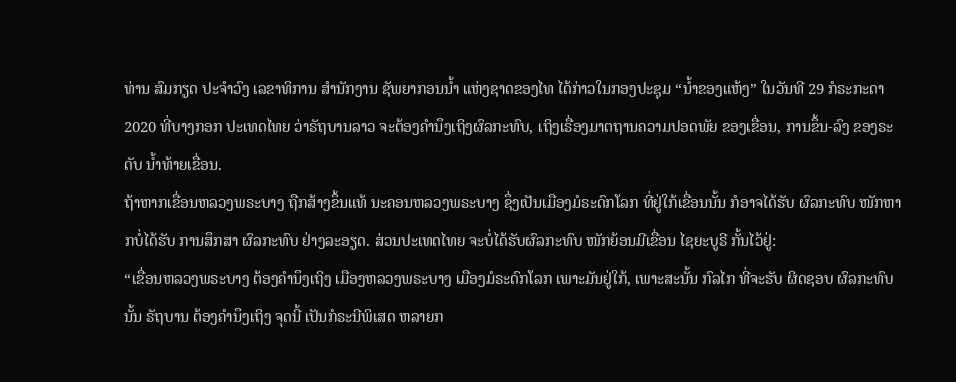ທ່ານ ສົມກຽດ ປະຈໍາວົງ ເລຂາທິການ ສໍານັກງານ ຊັພຍາກອນນໍ້າ ແຫ່ງຊາດຂອງໄທ ໄດ້ກ່າວໃນກອງປະຊຸມ “ນໍ້າຂອງແຫ້ງ” ໃນວັນທີ 29 ກໍຣະກະດາ 2020 ທີ່ບາງກອກ ປະເທດໄທຍ ວ່າຣັຖບານລາວ ຈະຕ້ອງຄໍານຶງເຖິງຜົລກະທົບ, ເຖິງເຣື່ອງມາຕຖານຄວາມປອດພັຍ ຂອງເຂື່ອນ, ການຂຶ້ນ-ລົງ ຂອງຣະດັບ ນໍ້າທ້າຍເຂື່ອນ.
ຖ້າຫາກເຂື່ອນຫລວງພຣະບາງ ຖືກສ້າງຂຶ້ນແທ້ ນະຄອນຫລວງພຣະບາງ ຊຶ່ງເປັນເມືອງມໍຣະດົກໂລກ ທີ່ຢູ່ໃກ້ເຂື່ອນນັ້ນ ກໍອາຈໄດ້ຮັບ ຜົລກະທົບ ໜັກຫາກບໍ່ໄດ້ຮັບ ການສຶກສາ ຜົລກະທົບ ຢ່າງລະອຽດ. ສ່ວນປະເທດໄທຍ ຈະບໍ່ໄດ້ຮັບຜົລກະທົບ ໜັກຍ້ອນມີເຂື່ອນ ໄຊຍະບູຣີ ກັ້ນໄວ້ຢູ່:
“ເຂື່ອນຫລວງພຣະບາງ ຕ້ອງຄໍານຶງເຖິງ ເມືອງຫລວງພຣະບາງ ເມືອງມໍຣະດົກໂລກ ເພາະມັນຢູ່ໃກ້, ເພາະສະນັ້ນ ກົລໄກ ທີ່ຈະຮັບ ຜິດຊອບ ຜົລກະທົບນັ້ນ ຣັຖບານ ຕ້ອງຄໍານຶງເຖິງ ຈຸດນີ້ ເປັນກໍຣະນີພິເສດ ຫລາຍກ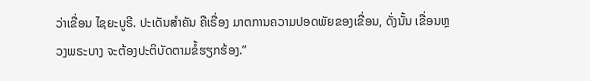ວ່າເຂື່ອນ ໄຊຍະບູຣີ. ປະເດັນສໍາຄັນ ຄືເຣື່ອງ ມາຕການຄວາມປອດພັຍຂອງເຂື່ອນ, ດັ່ງນັ້ນ ເຂື່ອນຫຼວງພຣະບາງ ຈະຕ້ອງປະຕິບັດຕາມຂໍ້ຮຽກຮ້ອງ.”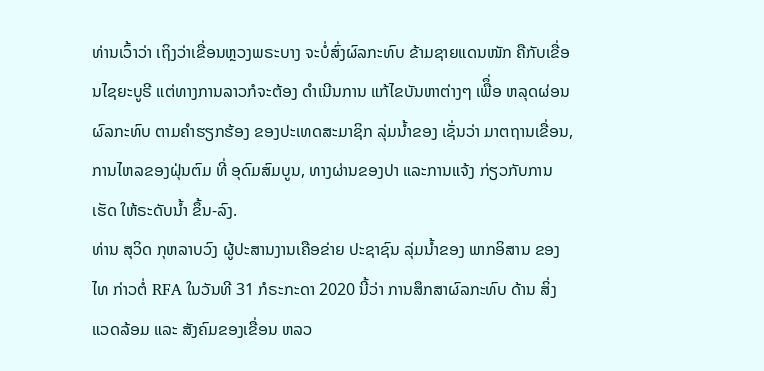ທ່ານເວົ້າວ່າ ເຖິງວ່າເຂື່ອນຫຼວງພຣະບາງ ຈະບໍ່ສົ່ງຜົລກະທົບ ຂ້າມຊາຍແດນໜັກ ຄືກັບເຂື່ອນໄຊຍະບູຣີ ແຕ່ທາງການລາວກໍຈະຕ້ອງ ດໍາເນີນການ ແກ້ໄຂບັນຫາຕ່າງໆ ເພືຶ່ອ ຫລຸດຜ່ອນ ຜົລກະທົບ ຕາມຄໍາຮຽກຮ້ອງ ຂອງປະເທດສະມາຊິກ ລຸ່ມນໍ້າຂອງ ເຊັ່ນວ່າ ມາຕຖານເຂື່ອນ, ການໄຫລຂອງຝຸ່ນຕົມ ທີ່ ອຸດົມສົມບູນ, ທາງຜ່ານຂອງປາ ແລະການແຈ້ງ ກ່ຽວກັບການເຮັດ ໃຫ້ຣະດັບນໍ້າ ຂຶ້ນ-ລົງ.
ທ່ານ ສຸວິດ ກຸຫລາບວົງ ຜູ້ປະສານງານເຄືອຂ່າຍ ປະຊາຊົນ ລຸ່ມນໍ້າຂອງ ພາກອິສານ ຂອງໄທ ກ່າວຕໍ່ RFA ໃນວັນທີ 31 ກໍຣະກະດາ 2020 ນີ້ວ່າ ການສຶກສາຜົລກະທົບ ດ້ານ ສິ່ງແວດລ້ອມ ແລະ ສັງຄົມຂອງເຂື່ອນ ຫລວ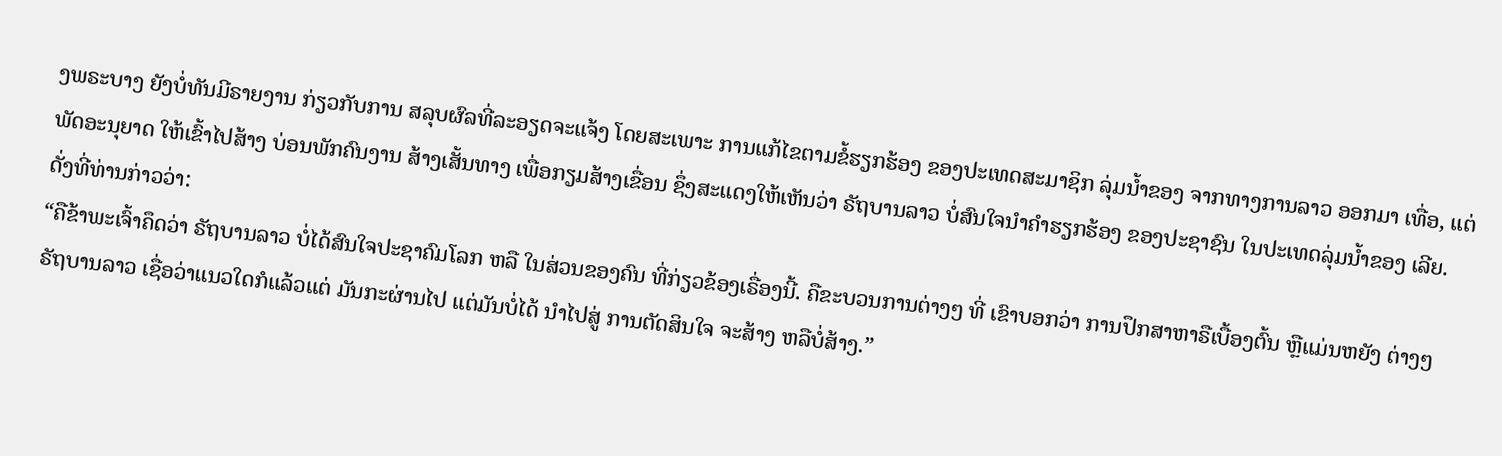ງພຣະບາງ ຍັງບໍ່ທັນມີຣາຍງານ ກ່ຽວກັບການ ສລຸບຜົລທີ່ລະອຽດຈະແຈ້ງ ໂດຍສະເພາະ ການແກ້ໄຂຕາມຂໍ້ຮຽກຮ້ອງ ຂອງປະເທດສະມາຊິກ ລຸ່ມນໍ້າຂອງ ຈາກທາງການລາວ ອອກມາ ເທື່ອ, ແຕ່ພັດອະນຸຍາດ ໃຫ້ເຂົ້າໄປສ້າງ ບ່ອນພັກຄົນງານ ສ້າງເສັ້ນທາງ ເພື່ອກຽມສ້າງເຂື່ອນ ຊຶ່ງສະແດງໃຫ້ເຫັນວ່າ ຣັຖບານລາວ ບໍ່ສົນໃຈນໍາຄໍາຮຽກຮ້ອງ ຂອງປະຊາຊົນ ໃນປະເທດລຸ່ມນໍ້າຂອງ ເລີຍ. ດັ່ງທີ່ທ່ານກ່າວວ່າ:
“ຄືຂ້າພະເຈົ້າຄຶດວ່າ ຣັຖບານລາວ ບໍ່ໄດ້ສົນໃຈປະຊາຄົມໂລກ ຫລື ໃນສ່ວນຂອງຄົນ ທີ່ກ່ຽວຂ້ອງເຣື່ອງນີ້. ຄືຂະບວນການຕ່າງໆ ທີ່ ເຂົາບອກວ່າ ການປຶກສາຫາຣືເບື້ອງຕົ້ນ ຫຼືແມ່ນຫຍັງ ຕ່າງໆ ຣັຖບານລາວ ເຊື່ອວ່າແນວໃດກໍແລ້ວແຕ່ ມັນກະຜ່ານໄປ ແຕ່ມັນບໍ່ໄດ້ ນໍາໄປສູ່ ການຕັດສິນໃຈ ຈະສ້າງ ຫລືບໍ່ສ້າງ.”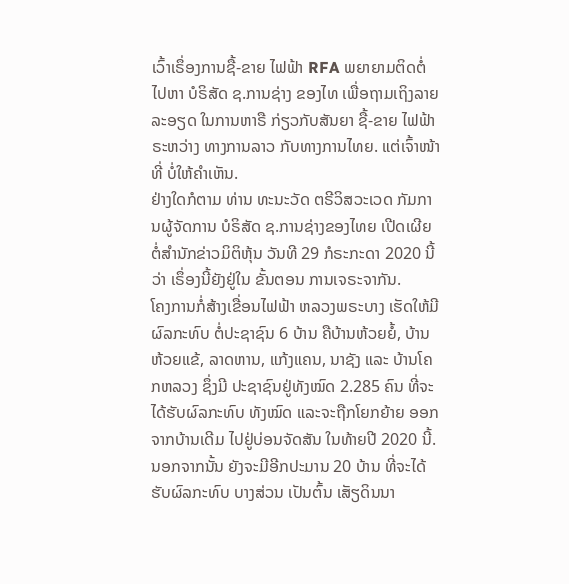ເວົ້າເຣຶ່ອງການຊື້-ຂາຍ ໄຟຟ້າ RFA ພຍາຍາມຕິດຕໍ່ໄປຫາ ບໍຣິສັດ ຊ.ການຊ່າງ ຂອງໄທ ເພື່ອຖາມເຖິງລາຍລະອຽດ ໃນການຫາຣື ກ່ຽວກັບສັນຍາ ຊື້-ຂາຍ ໄຟຟ້າ ຣະຫວ່າງ ທາງການລາວ ກັບທາງການໄທຍ. ແຕ່ເຈົ້າໜ້າທີ່ ບໍ່ໃຫ້ຄໍາເຫັນ.
ຢ່າງໃດກໍຕາມ ທ່ານ ທະນະວັດ ຕຣີວິສວະເວດ ກັມການຜູ້ຈັດການ ບໍຣິສັດ ຊ.ການຊ່າງຂອງໄທຍ ເປີດເຜີຍຕໍ່ສໍານັກຂ່າວມິຕິຫຸ້ນ ວັນທີ 29 ກໍຣະກະດາ 2020 ນີ້ວ່າ ເຣຶ່ອງນີ້ຍັງຢູ່ໃນ ຂັ້ນຕອນ ການເຈຣະຈາກັນ.
ໂຄງການກໍ່ສ້າງເຂື່ອນໄຟຟ້າ ຫລວງພຣະບາງ ເຮັດໃຫ້ມີຜົລກະທົບ ຕໍ່ປະຊາຊົນ 6 ບ້ານ ຄືບ້ານຫ້ວຍຍໍ້, ບ້ານຫ້ວຍແຂ້, ລາດຫານ, ແກ້ງແຄນ, ນາຊັງ ແລະ ບ້ານໂຄກຫລວງ ຊຶ່ງມີ ປະຊາຊົນຢູ່ທັງໝົດ 2.285 ຄົນ ທີ່ຈະໄດ້ຮັບຜົລກະທົບ ທັງໝົດ ແລະຈະຖືກໂຍກຍ້າຍ ອອກຈາກບ້ານເດີມ ໄປຢູ່ບ່ອນຈັດສັນ ໃນທ້າຍປີ 2020 ນີ້. ນອກຈາກນັ້ນ ຍັງຈະມີອີກປະມານ 20 ບ້ານ ທີ່ຈະໄດ້ຮັບຜົລກະທົບ ບາງສ່ວນ ເປັນຕົ້ນ ເສັຽດິນນາ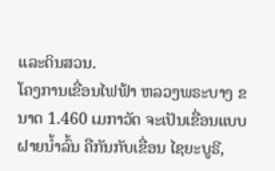ແລະດິນສວນ.
ໂຄງການເຂື່ອນໄຟຟ້າ ຫລວງພຣະບາງ ຂນາດ 1.460 ເມກາວັດ ຈະເປັນເຂື່ອນແບບຝາຍນໍ້າລົ້ນ ຄືກັນກັບເຂື່ອນ ໄຊຍະບູຣີ,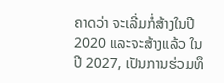ຄາດວ່າ ຈະເລີ່ມກໍ່ສ້າງໃນປີ 2020 ແລະຈະສ້າງແລ້ວ ໃນປີ 2027, ເປັນການຮ່ວມທຶ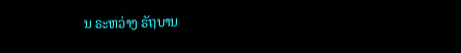ນ ຣະຫວ່າງ ຣັຖບານ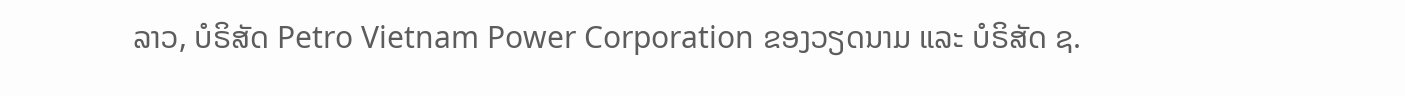ລາວ, ບໍຣິສັດ Petro Vietnam Power Corporation ຂອງວຽດນາມ ແລະ ບໍຣິສັດ ຊ.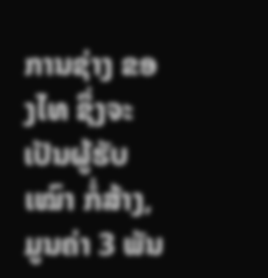ການຊ່າງ ຂອງໄທ ຊຶ່ງຈະເປັນຜູ້ຮັບເໝົາ ກໍ່ສ້າງ, ມູນຄ່າ 3 ພັນ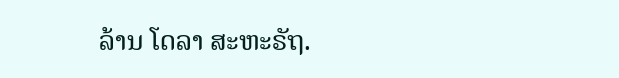ລ້ານ ໂດລາ ສະຫະຣັຖ.